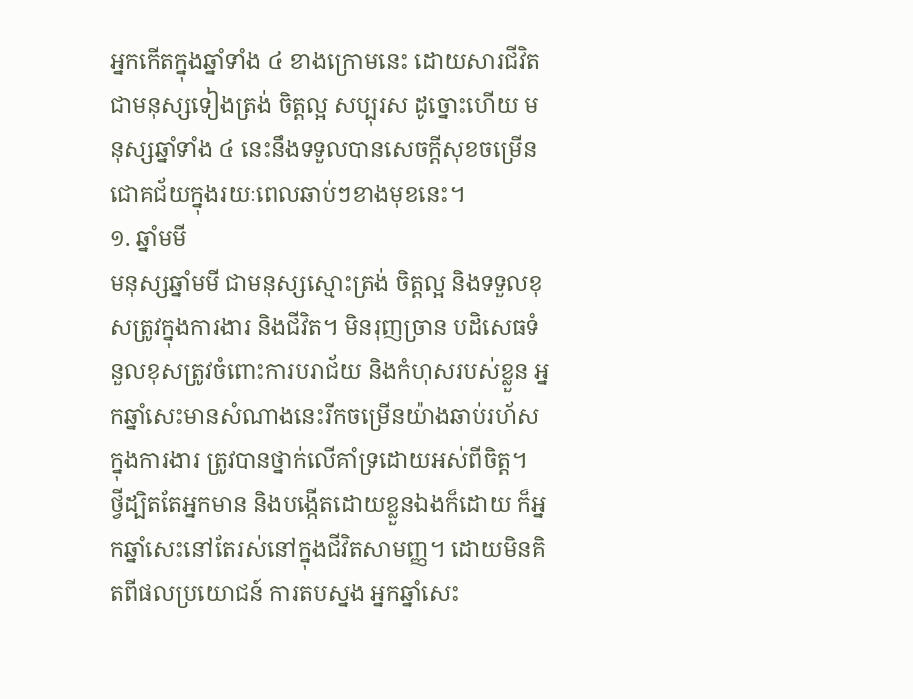អ្នកកើតក្នុងឆ្នាំទាំង ៤ ខាងក្រោមនេះ ដោយសារជីវិតជាមនុស្សទៀងត្រង់ ចិត្តល្អ សប្បុរស ដូច្នោះហើយ មនុស្សឆ្នាំទាំង ៤ នេះនឹងទទួលបានសេចក្តីសុខចម្រើន ជោគជ័យក្នុងរយៈពេលឆាប់ៗខាងមុខនេះ។
១. ឆ្នាំមមី
មនុស្សឆ្នាំមមី ជាមនុស្សស្មោះត្រង់ ចិត្តល្អ និងទទួលខុសត្រូវក្នុងការងារ និងជីវិត។ មិនរុញច្រាន បដិសេធទំនួលខុសត្រូវចំពោះការបរាជ័យ និងកំហុសរបស់ខ្លួន អ្នកឆ្នាំសេះមានសំណាងនេះរីកចម្រើនយ៉ាងឆាប់រហ័សក្នុងការងារ ត្រូវបានថ្នាក់លើគាំទ្រដោយអស់ពីចិត្ត។
ថ្វីដ្បិតតែអ្នកមាន និងបង្កើតដោយខ្លួនឯងក៏ដោយ ក៏អ្នកឆ្នាំសេះនៅតែរស់នៅក្នុងជីវិតសាមញ្ញ។ ដោយមិនគិតពីផលប្រយោជន៍ ការតបស្នង អ្នកឆ្នាំសេះ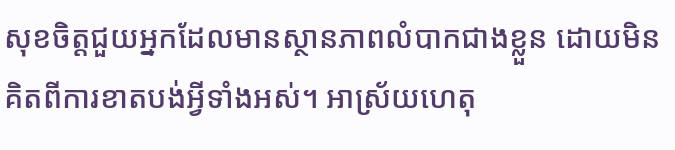សុខចិត្តជួយអ្នកដែលមានស្ថានភាពលំបាកជាងខ្លួន ដោយមិនគិតពីការខាតបង់អ្វីទាំងអស់។ អាស្រ័យហេតុ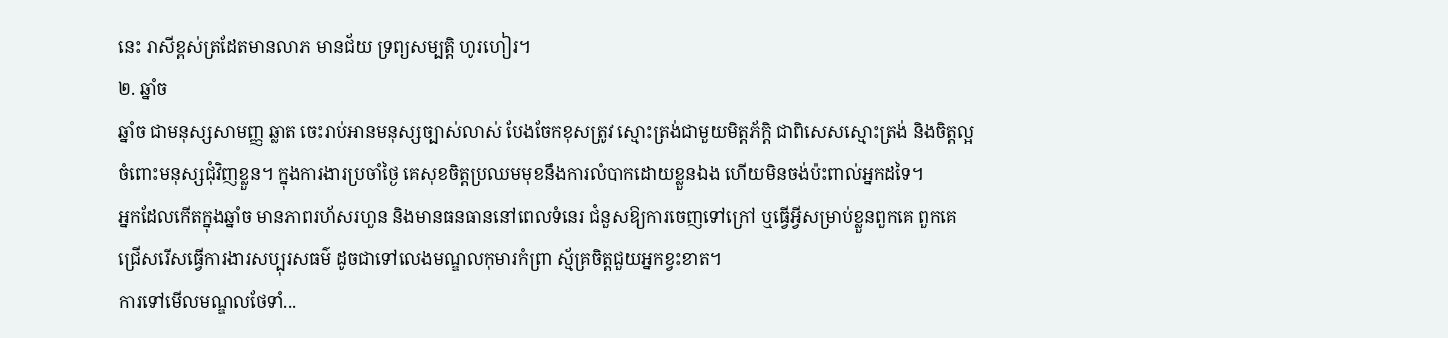នេះ រាសីខ្ពស់ត្រដែតមានលាភ មានជ័យ ទ្រព្យសម្បត្តិ ហូរហៀរ។
២. ឆ្នាំច
ឆ្នាំច ជាមនុស្សសាមញ្ញ ឆ្លាត ចេះរាប់អានមនុស្សច្បាស់លាស់ បែងចែកខុសត្រូវ ស្មោះត្រង់ជាមួយមិត្តភ័ក្តិ ជាពិសេសស្មោះត្រង់ និងចិត្តល្អចំពោះមនុស្សជុំវិញខ្លួន។ ក្នុងការងារប្រចាំថ្ងៃ គេសុខចិត្តប្រឈមមុខនឹងការលំបាកដោយខ្លួនឯង ហើយមិនចង់ប៉ះពាល់អ្នកដទៃ។
អ្នកដែលកើតក្នុងឆ្នាំច មានភាពរហ័សរហួន និងមានធនធាននៅពេលទំនេរ ជំនួសឱ្យការចេញទៅក្រៅ ឬធ្វើអ្វីសម្រាប់ខ្លួនពួកគេ ពួកគេជ្រើសរើសធ្វើការងារសប្បុរសធម៌ ដូចជាទៅលេងមណ្ឌលកុមារកំព្រា ស្ម័គ្រចិត្តជួយអ្នកខ្វះខាត។
ការទៅមើលមណ្ឌលថែទាំ...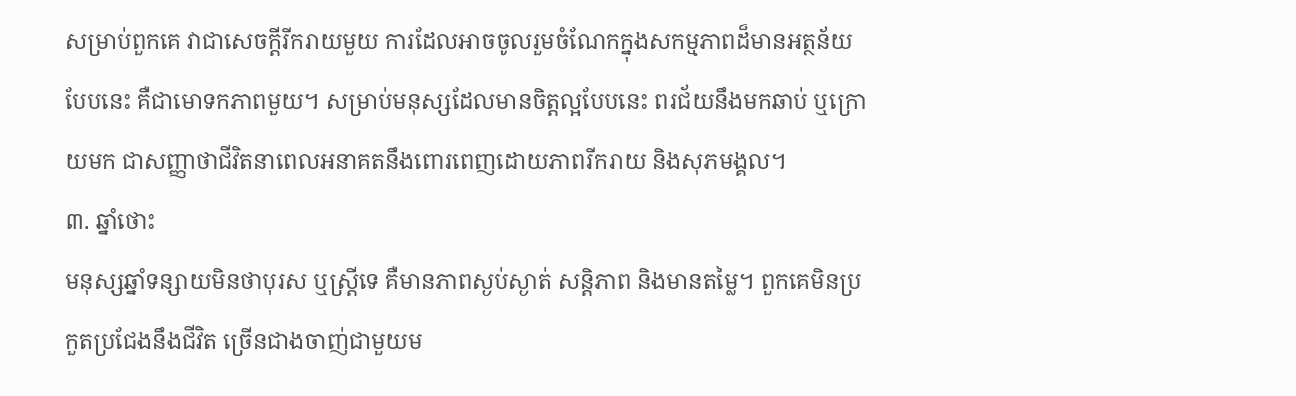សម្រាប់ពួកគេ វាជាសេចក្តីរីករាយមួយ ការដែលអាចចូលរួមចំណែកក្នុងសកម្មភាពដ៏មានអត្ថន័យបែបនេះ គឺជាមោទកភាពមួយ។ សម្រាប់មនុស្សដែលមានចិត្តល្អបែបនេះ ពរជ័យនឹងមកឆាប់ ឬក្រោយមក ជាសញ្ញាថាជីវិតនាពេលអនាគតនឹងពោរពេញដោយភាពរីករាយ និងសុភមង្គល។
៣. ឆ្នាំថោះ
មនុស្សឆ្នាំទន្សាយមិនថាបុរស ឬស្ត្រីទេ គឺមានភាពស្ងប់ស្ងាត់ សន្តិភាព និងមានតម្លៃ។ ពួកគេមិនប្រកួតប្រជែងនឹងជីវិត ច្រើនជាងចាញ់ជាមួយម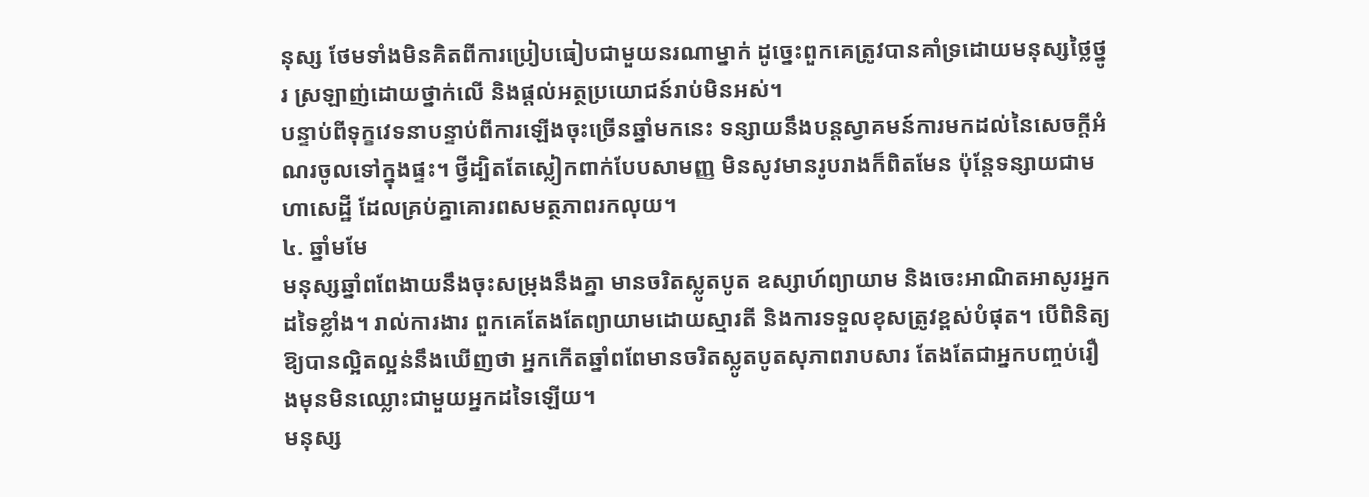នុស្ស ថែមទាំងមិនគិតពីការប្រៀបធៀបជាមួយនរណាម្នាក់ ដូច្នេះពួកគេត្រូវបានគាំទ្រដោយមនុស្សថ្លៃថ្នូរ ស្រឡាញ់ដោយថ្នាក់លើ និងផ្តល់អត្ថប្រយោជន៍រាប់មិនអស់។
បន្ទាប់ពីទុក្ខវេទនាបន្ទាប់ពីការឡើងចុះច្រើនឆ្នាំមកនេះ ទន្សាយនឹងបន្តស្វាគមន៍ការមកដល់នៃសេចក្តីអំណរចូលទៅក្នុងផ្ទះ។ ថ្វីដ្បិតតែស្លៀកពាក់បែបសាមញ្ញ មិនសូវមានរូបរាងក៏ពិតមែន ប៉ុន្តែទន្សាយជាមហាសេដ្ឋី ដែលគ្រប់គ្នាគោរពសមត្ថភាពរកលុយ។
៤. ឆ្នាំមមែ
មនុស្សឆ្នាំពពែងាយនឹងចុះសម្រុងនឹងគ្នា មានចរិតស្លូតបូត ឧស្សាហ៍ព្យាយាម និងចេះអាណិតអាសូរអ្នកដទៃខ្លាំង។ រាល់ការងារ ពួកគេតែងតែព្យាយាមដោយស្មារតី និងការទទួលខុសត្រូវខ្ពស់បំផុត។ បើពិនិត្យឱ្យបានល្អិតល្អន់នឹងឃើញថា អ្នកកើតឆ្នាំពពែមានចរិតស្លូតបូតសុភាពរាបសារ តែងតែជាអ្នកបញ្ចប់រឿងមុនមិនឈ្លោះជាមួយអ្នកដទៃឡើយ។
មនុស្ស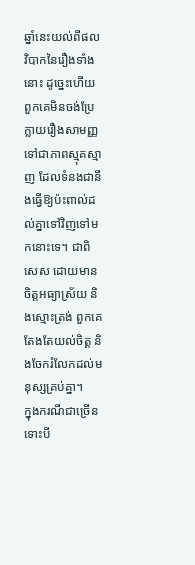ឆ្នាំនេះយល់ពីផលវិបាកនៃរឿងទាំងនោះ ដូច្នេះហើយពួកគេមិនចង់ប្រែក្លាយរឿងសាមញ្ញទៅជាភាពស្មុគស្មាញ ដែលទំនងជានឹងធ្វើឱ្យប៉ះពាល់ដល់គ្នាទៅវិញទៅមកនោះទេ។ ជាពិសេស ដោយមានចិត្តអធ្យាស្រ័យ និងស្មោះត្រង់ ពួកគេតែងតែយល់ចិត្ត និងចែករំលែកដល់មនុស្សគ្រប់គ្នា។
ក្នុងករណីជាច្រើន ទោះបី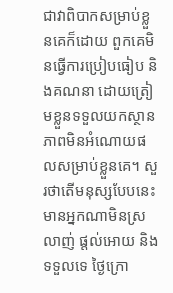ជាវាពិបាកសម្រាប់ខ្លួនគេក៏ដោយ ពួកគេមិនធ្វើការប្រៀបធៀប និងគណនា ដោយត្រៀមខ្លួនទទួលយកស្ថានភាពមិនអំណោយផលសម្រាប់ខ្លួនគេ។ សួរថាតើមនុស្សបែបនេះមានអ្នកណាមិនស្រលាញ់ ផ្តល់អោយ និងទទួលទេ ថ្ងៃក្រោ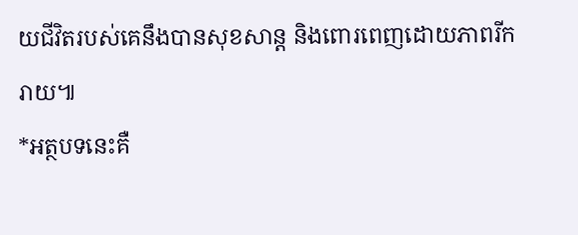យជីវិតរបស់គេនឹងបានសុខសាន្ត និងពោរពេញដោយភាពរីករាយ៕
*អត្ថបទនេះគឺ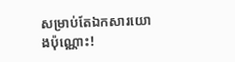សម្រាប់តែឯកសារយោងប៉ុណ្ណោះ!